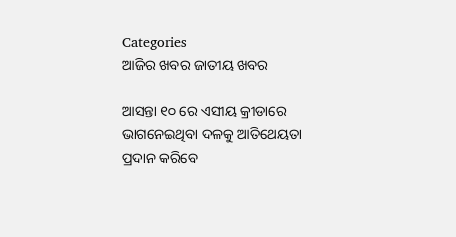Categories
ଆଜିର ଖବର ଜାତୀୟ ଖବର

ଆସନ୍ତା ୧୦ ରେ ଏସୀୟ କ୍ରୀଡାରେ ଭାଗନେଇଥିବା ଦଳକୁ ଆତିଥେୟତା ପ୍ରଦାନ କରିବେ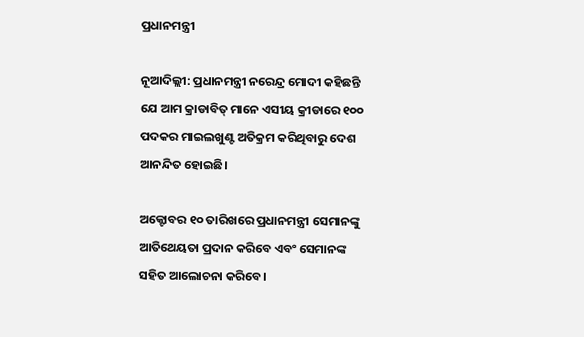ପ୍ରଧାନମନ୍ତ୍ରୀ

ନୂଆଦିଲ୍ଲୀ: ପ୍ରଧାନମନ୍ତ୍ରୀ ନରେନ୍ଦ୍ର ମୋଦୀ କହିଛନ୍ତି ଯେ ଆମ କ୍ରାଡାବିତ୍ ମାନେ ଏସୀୟ କ୍ରୀଡାରେ ୧୦୦ ପଦକର ମାଇଲଖୁଣ୍ଟ ଅତିକ୍ରମ କରିଥିବାରୁ ଦେଶ ଆନନ୍ଦିତ ହୋଇଛି।

ଅକ୍ଟୋବର ୧୦ ତାରିଖରେ ପ୍ରଧାନମନ୍ତ୍ରୀ ସେମାନଙ୍କୁ ଆତିଥେୟତା ପ୍ରଦାନ କରିବେ ଏବଂ ସେମାନଙ୍କ ସହିତ ଆଲୋଚନା କରିବେ।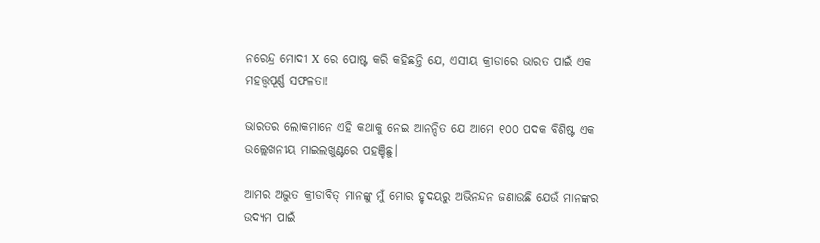ନରେନ୍ଦ୍ର ମୋଦୀ X ରେ ପୋଷ୍ଟ କରି କହିଛନ୍ତି ଯେ, ଏସୀୟ କ୍ରୀଡାରେ ଭାରତ ପାଇଁ ଏକ ମହତ୍ତ୍ୱପୂର୍ଣ୍ଣ ସଫଳତା!

ଭାରତର ଲୋକମାନେ ଏହି କଥାକୁ ନେଇ ଆନନ୍ଦିତ ଯେ ଆମେ ୧୦୦ ପଦକ ବିଶିଷ୍ଟ ଏକ ଉଲ୍ଲେଖନୀୟ ମାଇଲଖୁଣ୍ଟରେ ପହଞ୍ଚିଛୁ।

ଆମର ଅଦ୍ଭୁତ କ୍ରୀଡାବିତ୍ ମାନଙ୍କୁ ମୁଁ ମୋର ହୃଦୟରୁ ଅଭିନନ୍ଦନ ଜଣାଉଛି ଯେଉଁ ମାନଙ୍କର ଉଦ୍ୟମ ପାଇଁ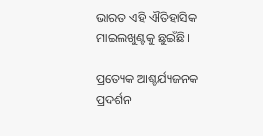ଭାରତ ଏହି ଐତିହାସିକ ମାଇଲଖୁଣ୍ଟକୁ ଛୁଇଁଛି।

ପ୍ରତ୍ୟେକ ଆଶ୍ଚର୍ଯ୍ୟଜନକ ପ୍ରଦର୍ଶନ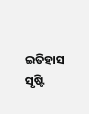ଇତିହାସ ସୃଷ୍ଟି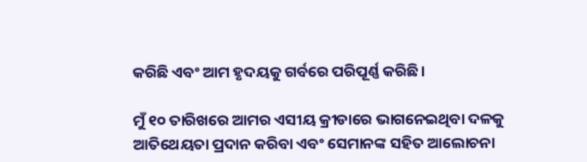କରିଛି ଏବଂ ଆମ ହୃଦୟକୁ ଗର୍ବରେ ପରିପୂର୍ଣ୍ଣ କରିଛି।

ମୁଁ ୧୦ ତାରିଖରେ ଆମର ଏସୀୟ କ୍ରୀଡାରେ ଭାଗନେଇଥିବା ଦଳକୁ ଆତିଥେୟତା ପ୍ରଦାନ କରିବା ଏବଂ ସେମାନଙ୍କ ସହିତ ଆଲୋଚନା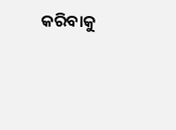କରିବାକୁ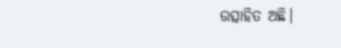ଉତ୍ସାହିତ ଅଛି।